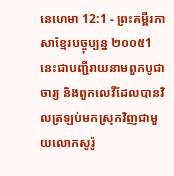នេហេមា 12:1 - ព្រះគម្ពីរភាសាខ្មែរបច្ចុប្បន្ន ២០០៥1 នេះជាបញ្ជីរាយនាមពួកបូជាចារ្យ និងពួកលេវីដែលបានវិលត្រឡប់មកស្រុកវិញជាមួយលោកសូរ៉ូ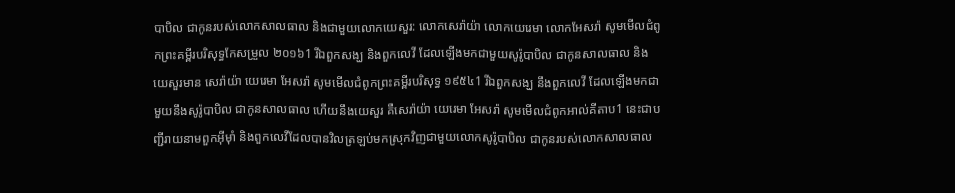បាបិល ជាកូនរបស់លោកសាលធាល និងជាមួយលោកយេសួរ: លោកសេរ៉ាយ៉ា លោកយេរេមា លោកអែសរ៉ា សូមមើលជំពូកព្រះគម្ពីរបរិសុទ្ធកែសម្រួល ២០១៦1 រីឯពួកសង្ឃ និងពួកលេវី ដែលឡើងមកជាមួយសូរ៉ូបាបិល ជាកូនសាលធាល និងយេសួរមាន សេរ៉ាយ៉ា យេរេមា អែសរ៉ា សូមមើលជំពូកព្រះគម្ពីរបរិសុទ្ធ ១៩៥៤1 រីឯពួកសង្ឃ នឹងពួកលេវី ដែលឡើងមកជាមួយនឹងសូរ៉ូបាបិល ជាកូនសាលធាល ហើយនឹងយេសួរ គឺសេរ៉ាយ៉ា យេរេមា អែសរ៉ា សូមមើលជំពូកអាល់គីតាប1 នេះជាបញ្ជីរាយនាមពួកអ៊ីមុាំ និងពួកលេវីដែលបានវិលត្រឡប់មកស្រុកវិញជាមួយលោកសូរ៉ូបាបិល ជាកូនរបស់លោកសាលធាល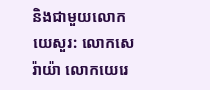និងជាមួយលោកយេសួរ: លោកសេរ៉ាយ៉ា លោកយេរេ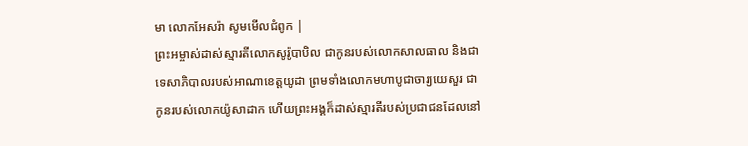មា លោកអែសរ៉ា សូមមើលជំពូក |
ព្រះអម្ចាស់ដាស់ស្មារតីលោកសូរ៉ូបាបិល ជាកូនរបស់លោកសាលធាល និងជាទេសាភិបាលរបស់អាណាខេត្តយូដា ព្រមទាំងលោកមហាបូជាចារ្យយេសួរ ជាកូនរបស់លោកយ៉ូសាដាក ហើយព្រះអង្គក៏ដាស់ស្មារតីរបស់ប្រជាជនដែលនៅ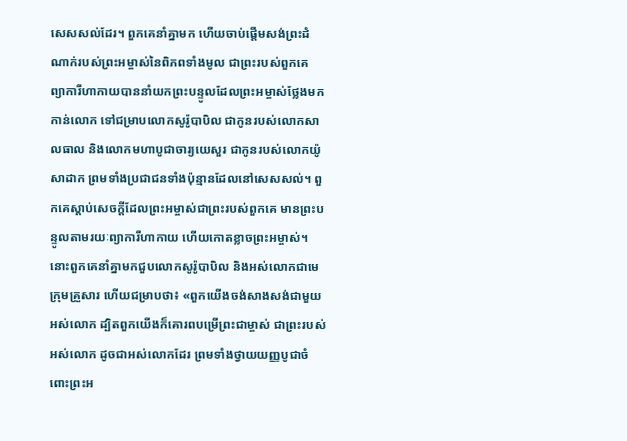សេសសល់ដែរ។ ពួកគេនាំគ្នាមក ហើយចាប់ផ្ដើមសង់ព្រះដំណាក់របស់ព្រះអម្ចាស់នៃពិភពទាំងមូល ជាព្រះរបស់ពួកគេ
ព្យាការីហាកាយបាននាំយកព្រះបន្ទូលដែលព្រះអម្ចាស់ថ្លែងមកកាន់លោក ទៅជម្រាបលោកសូរ៉ូបាបិល ជាកូនរបស់លោកសាលធាល និងលោកមហាបូជាចារ្យយេសួរ ជាកូនរបស់លោកយ៉ូសាដាក ព្រមទាំងប្រជាជនទាំងប៉ុន្មានដែលនៅសេសសល់។ ពួកគេស្ដាប់សេចក្ដីដែលព្រះអម្ចាស់ជាព្រះរបស់ពួកគេ មានព្រះបន្ទូលតាមរយៈព្យាការីហាកាយ ហើយកោតខ្លាចព្រះអម្ចាស់។
នោះពួកគេនាំគ្នាមកជួបលោកសូរ៉ូបាបិល និងអស់លោកជាមេក្រុមគ្រួសារ ហើយជម្រាបថា៖ «ពួកយើងចង់សាងសង់ជាមួយអស់លោក ដ្បិតពួកយើងក៏គោរពបម្រើព្រះជាម្ចាស់ ជាព្រះរបស់អស់លោក ដូចជាអស់លោកដែរ ព្រមទាំងថ្វាយយញ្ញបូជាចំពោះព្រះអ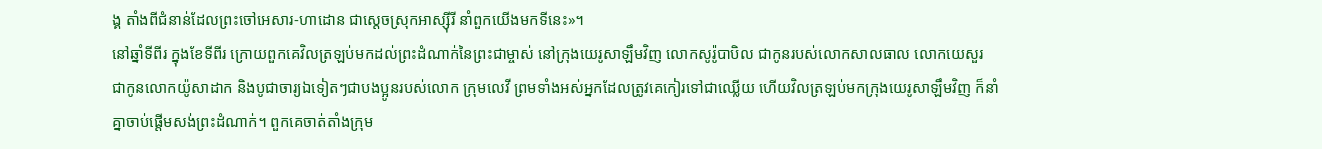ង្គ តាំងពីជំនាន់ដែលព្រះចៅអេសារ-ហាដោន ជាស្ដេចស្រុកអាស្ស៊ីរី នាំពួកយើងមកទីនេះ»។
នៅឆ្នាំទីពីរ ក្នុងខែទីពីរ ក្រោយពួកគេវិលត្រឡប់មកដល់ព្រះដំណាក់នៃព្រះជាម្ចាស់ នៅក្រុងយេរូសាឡឹមវិញ លោកសូរ៉ូបាបិល ជាកូនរបស់លោកសាលធាល លោកយេសួរ ជាកូនលោកយ៉ូសាដាក និងបូជាចារ្យឯទៀតៗជាបងប្អូនរបស់លោក ក្រុមលេវី ព្រមទាំងអស់អ្នកដែលត្រូវគេកៀរទៅជាឈ្លើយ ហើយវិលត្រឡប់មកក្រុងយេរូសាឡឹមវិញ ក៏នាំគ្នាចាប់ផ្ដើមសង់ព្រះដំណាក់។ ពួកគេចាត់តាំងក្រុម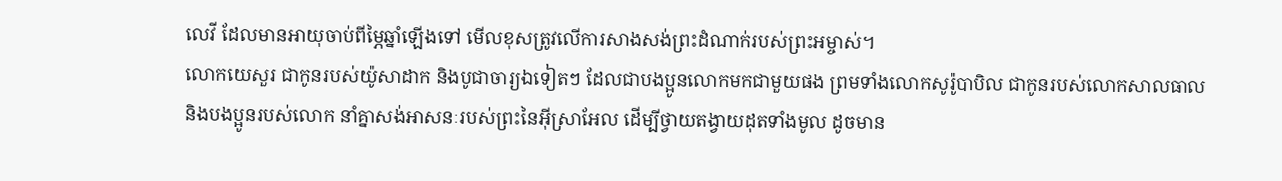លេវី ដែលមានអាយុចាប់ពីម្ភៃឆ្នាំឡើងទៅ មើលខុសត្រូវលើការសាងសង់ព្រះដំណាក់របស់ព្រះអម្ចាស់។
លោកយេសួរ ជាកូនរបស់យ៉ូសាដាក និងបូជាចារ្យឯទៀតៗ ដែលជាបងប្អូនលោកមកជាមួយផង ព្រមទាំងលោកសូរ៉ូបាបិល ជាកូនរបស់លោកសាលធាល និងបងប្អូនរបស់លោក នាំគ្នាសង់អាសនៈរបស់ព្រះនៃអ៊ីស្រាអែល ដើម្បីថ្វាយតង្វាយដុតទាំងមូល ដូចមាន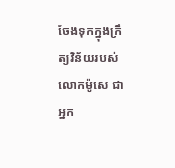ចែងទុកក្នុងក្រឹត្យវិន័យរបស់លោកម៉ូសេ ជាអ្នក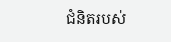ជំនិតរបស់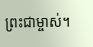ព្រះជាម្ចាស់។